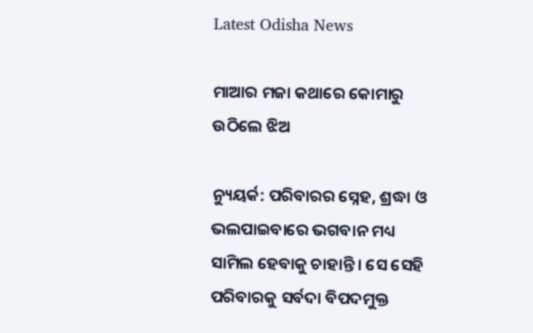Latest Odisha News

ମାଆର ମଜା କଥାରେ କୋମାରୁ ଉଠିଲେ ଝିଅ

ନ୍ୟୁୟର୍କ: ପରିବାରର ସ୍ନେହ, ଶ୍ରଦ୍ଧା ଓ ଭଲପାଇବାରେ ଭଗବାନ ମଧ୍ୟ ସାମିଲ ହେବାକୁ ଚାହାନ୍ତି । ସେ ସେହି ପରିବାରକୁ ସର୍ବଦା ବିପଦମୁକ୍ତ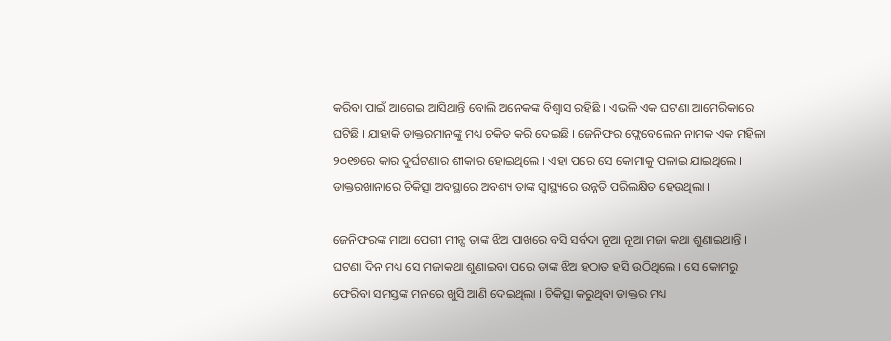କରିବା ପାଇଁ ଆଗେଇ ଆସିଥାନ୍ତି ବୋଲି ଅନେକଙ୍କ ବିଶ୍ୱାସ ରହିଛି । ଏଭଳି ଏକ ଘଟଣା ଆମେରିକାରେ ଘଟିଛି । ଯାହାକି ଡାକ୍ତରମାନଙ୍କୁ ମଧ୍ୟ ଚକିତ କରି ଦେଇଛି । ଜେନିଫର ଫ୍ଲେବେଲେନ ନାମକ ଏକ ମହିଳା ୨୦୧୭ରେ କାର ଦୁର୍ଘଟଣାର ଶୀକାର ହୋଇଥିଲେ । ଏହା ପରେ ସେ କୋମାକୁ ପଳାଇ ଯାଇଥିଲେ । ଡାକ୍ତରଖାନାରେ ଚିକିତ୍ସା ଅବସ୍ଥାରେ ଅବଶ୍ୟ ତାଙ୍କ ସ୍ୱାସ୍ଥ୍ୟରେ ଉନ୍ନତି ପରିଲକ୍ଷିତ ହେଉଥିଲା ।

ଜେନିଫରଙ୍କ ମାଆ ପେଗୀ ମୀନ୍ସ ତାଙ୍କ ଝିଅ ପାଖରେ ବସି ସର୍ବଦା ନୂଆ ନୂଆ ମଜା କଥା ଶୁଣାଇଥାନ୍ତି । ଘଟଣା ଦିନ ମଧ୍ୟ ସେ ମଜାକଥା ଶୁଣାଇବା ପରେ ତାଙ୍କ ଝିଅ ହଠାତ ହସି ଉଠିଥିଲେ । ସେ କୋମରୁ ଫେରିବା ସମସ୍ତଙ୍କ ମନରେ ଖୁସି ଆଣି ଦେଇଥିଲା । ଚିକିତ୍ସା କରୁଥିବା ଡାକ୍ତର ମଧ୍ୟ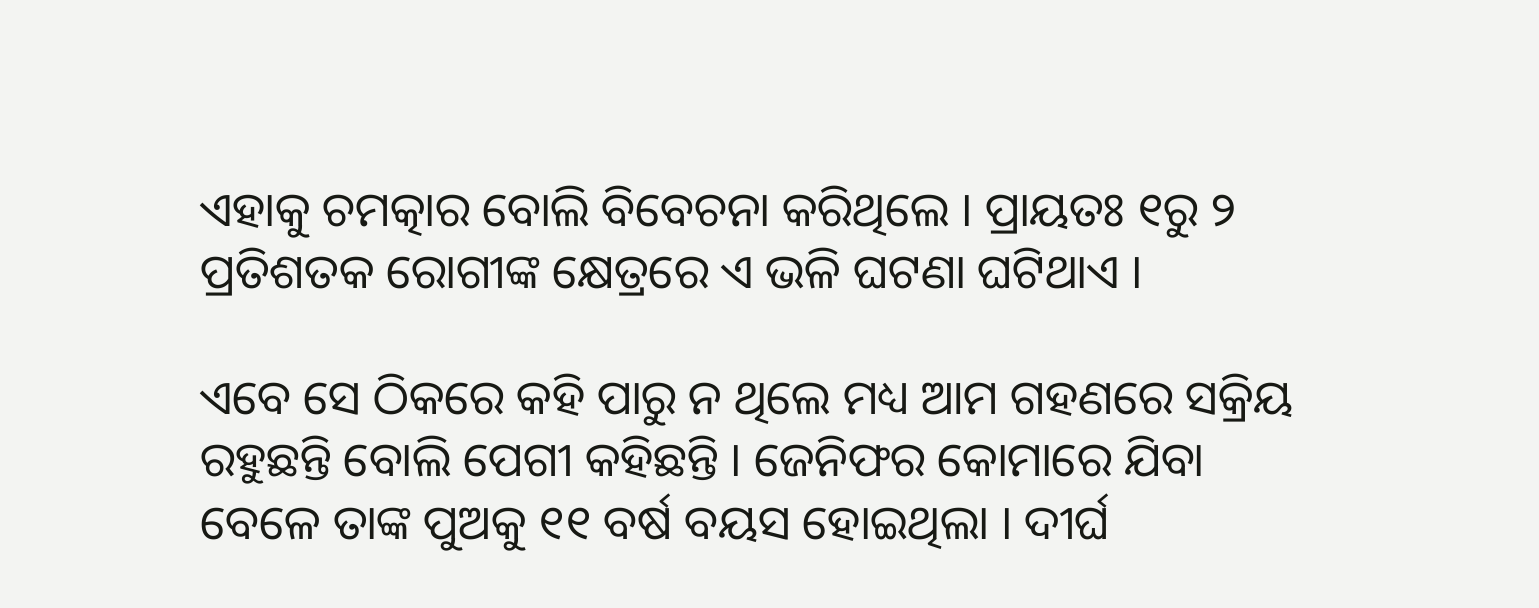ଏହାକୁ ଚମତ୍କାର ବୋଲି ବିବେଚନା କରିଥିଲେ । ପ୍ରାୟତଃ ୧ରୁ ୨ ପ୍ରତିଶତକ ରୋଗୀଙ୍କ କ୍ଷେତ୍ରରେ ଏ ଭଳି ଘଟଣା ଘଟିଥାଏ ।

ଏବେ ସେ ଠିକରେ କହି ପାରୁ ନ ଥିଲେ ମଧ୍ୟ ଆମ ଗହଣରେ ସକ୍ରିୟ ରହୁଛନ୍ତି ବୋଲି ପେଗୀ କହିଛନ୍ତି । ଜେନିଫର କୋମାରେ ଯିବା ବେଳେ ତାଙ୍କ ପୁଅକୁ ୧୧ ବର୍ଷ ବୟସ ହୋଇଥିଲା । ଦୀର୍ଘ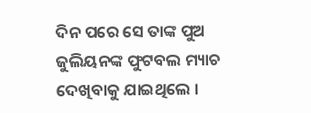ଦିନ ପରେ ସେ ତାଙ୍କ ପୁଅ ଜୁଲିୟନଙ୍କ ଫୁଟବଲ ମ୍ୟାଚ ଦେଖିବାକୁ ଯାଇଥିଲେ ।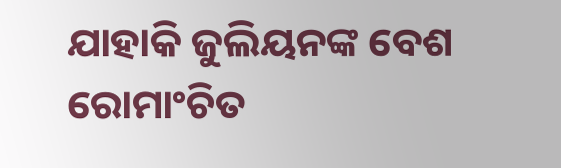ଯାହାକି ଜୁଲିୟନଙ୍କ ବେଶ ରୋମାଂଚିତ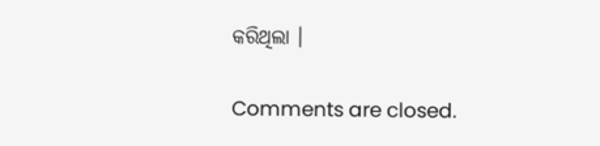କରିଥିଲା ।

Comments are closed.